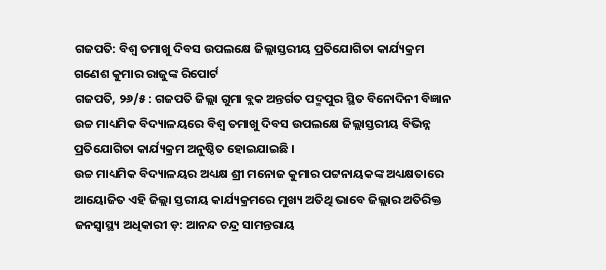ଗଜପତି: ବିଶ୍ୱ ତମାଖୁ ଦିବସ ଉପଲକ୍ଷେ ଜିଲ୍ଲାସ୍ତରୀୟ ପ୍ରତିଯୋଗିତା କାର୍ଯ୍ୟକ୍ରମ
ଗଣେଶ କୁମାର ରାଜୁଙ୍କ ରିପୋର୍ଟ
ଗଜପତି, ୨୬/୫ : ଗଜପତି ଜିଲ୍ଲା ଗୁମା ବ୍ଲକ ଅନ୍ତର୍ଗତ ପଦ୍ମପୁର ସ୍ଥିତ ବିନୋଦିନୀ ବିଜ୍ଞାନ ଉଚ୍ଚ ମାଧ୍ୟମିକ ବିଦ୍ୟାଳୟରେ ବିଶ୍ୱ ତମାଖୁ ଦିବସ ଉପଲକ୍ଷେ ଜିଲ୍ଲାସ୍ତରୀୟ ବିଭିନ୍ନ ପ୍ରତିଯୋଗିତା କାର୍ଯ୍ୟକ୍ରମ ଅନୁଷ୍ଠିତ ହୋଇଯାଇଛି ।
ଉଚ୍ଚ ମାଧ୍ୟମିକ ବିଦ୍ୟାଳୟର ଅଧ୍ୟକ୍ଷ ଶ୍ରୀ ମନୋଜ କୁମାର ପଟ୍ଟନାୟକଙ୍କ ଅଧ୍ୟକ୍ଷତାରେ ଆୟୋଜିତ ଏହି ଜିଲ୍ଲା ସ୍ତରୀୟ କାର୍ଯ୍ୟକ୍ରମରେ ମୁଖ୍ୟ ଅତିଥି ଭାବେ ଜିଲ୍ଲାର ଅତିରିକ୍ତ ଜନସ୍ୱାସ୍ଥ୍ୟ ଅଧିକାରୀ ଡ଼: ଆନନ୍ଦ ଚନ୍ଦ୍ର ସାମନ୍ତରାୟ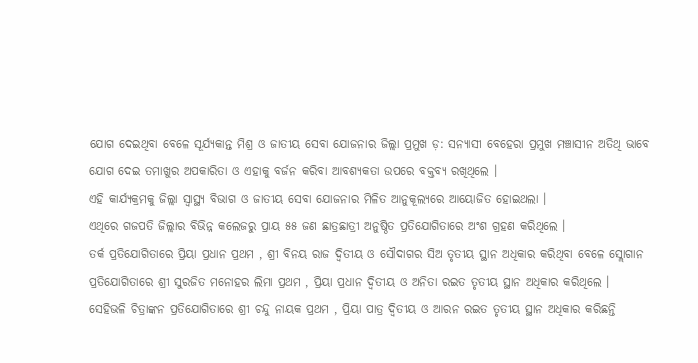ଯୋଗ ଦେଇଥିବା ବେଳେ ସୂର୍ଯ୍ୟକାନ୍ତ ମିଶ୍ର ଓ ଜାତୀୟ ସେବା ଯୋଜନାର ଜିଲ୍ଲା ପ୍ରମୁଖ ଡ଼: ସନ୍ୟାସୀ ବେହେରା ପ୍ରମୁଖ ମଞ୍ଚାସୀନ ଅତିଥି ଭାବେ ଯୋଗ ଦେଇ ତମାଖୁର ଅପକାରିତା ଓ ଏହାକୁ ବର୍ଜନ କରିବା ଆବଶ୍ୟକତା ଉପରେ ବକ୍ତବ୍ୟ ରଖିଥିଲେ ।
ଏହି କାର୍ଯ୍ୟକ୍ରମକୁ ଜିଲ୍ଲା ସ୍ୱାସ୍ଥ୍ୟ ବିଭାଗ ଓ ଜାତୀୟ ସେବା ଯୋଜନାର ମିଳିତ ଆନୁକୂଲ୍ୟରେ ଆୟୋଜିତ ହୋଇଥଲା ।
ଏଥିରେ ଗଜପତି ଜିଲ୍ଲାର ବିଭିନ୍ନ କଲେଜରୁ ପ୍ରାୟ ୫୫ ଜଣ ଛାତ୍ରଛାତ୍ରୀ ଅନୁଷ୍ଠିତ ପ୍ରତିଯୋଗିତାରେ ଅଂଶ ଗ୍ରହଣ କରିଥିଲେ ।
ତର୍କ ପ୍ରତିଯୋଗିତାରେ ପ୍ରିୟା ପ୍ରଧାନ ପ୍ରଥମ , ଶ୍ରୀ ବିନୟ ରାଜ ଦ୍ବିତୀୟ ଓ ସୌଦାଗର ସିଅ ତୃତୀୟ ସ୍ଥାନ ଅଧିକାର କରିଥିବା ବେଳେ ସ୍ଲୋଗାନ ପ୍ରତିଯୋଗିତାରେ ଶ୍ରୀ ସୁରଜିତ ମନୋହର ଲିମା ପ୍ରଥମ , ପ୍ରିୟା ପ୍ରଧାନ ଦ୍ବିତୀୟ ଓ ଅନିତା ରଇତ ତୃତୀୟ ସ୍ଥାନ ଅଧିକାର କରିଥିଲେ ।
ସେହିଭଳି ଚିତ୍ରାଙ୍କନ ପ୍ରତିଯୋଗିତାରେ ଶ୍ରୀ ଚନ୍ଦୁ ନାୟକ ପ୍ରଥମ , ପ୍ରିୟା ପାତ୍ର ଦ୍ଵିତୀୟ ଓ ଆରନ ରଇତ ତୃତୀୟ ସ୍ଥାନ ଅଧିକାର କରିଛନ୍ତି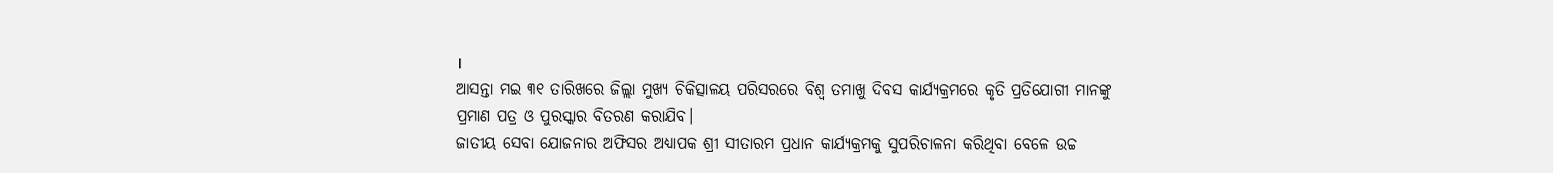।
ଆସନ୍ତା ମଇ ୩୧ ତାରିଖରେ ଜିଲ୍ଲା ମୁଖ୍ୟ ଚିକିତ୍ସାଳୟ ପରିସରରେ ବିଶ୍ୱ ତମାଖୁ ଦିବସ କାର୍ଯ୍ୟକ୍ରମରେ କୃତି ପ୍ରତିଯୋଗୀ ମାନଙ୍କୁ ପ୍ରମାଣ ପତ୍ର ଓ ପୁରସ୍କାର ବିତରଣ କରାଯିବ।
ଜାତୀୟ ସେବା ଯୋଜନାର ଅଫିସର ଅଧ୍ୟାପକ ଶ୍ରୀ ସୀତାରମ ପ୍ରଧାନ କାର୍ଯ୍ୟକ୍ରମକୁ ସୁପରିଚାଳନା କରିଥିବା ବେଳେ ଉଚ୍ଚ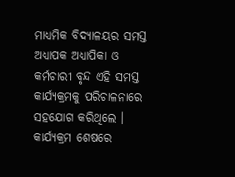ମାଧ୍ୟମିକ ବିଦ୍ୟାଳୟର ସମସ୍ତ ଅଧ୍ୟାପକ ଅଧ୍ୟାପିକା ଓ କର୍ମଚାରୀ ବୃନ୍ଦ ଏହି ସମସ୍ତ କାର୍ଯ୍ୟକ୍ରମକୁ ପରିଚାଳନାରେ ସହଯୋଗ କରିଥିଲେ ।
କାର୍ଯ୍ୟକ୍ରମ ଶେଷରେ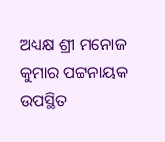ଅଧ୍ୟକ୍ଷ ଶ୍ରୀ ମନୋଜ କୁମାର ପଟ୍ଟନାୟକ ଉପସ୍ଥିତ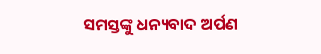ସମସ୍ତଙ୍କୁ ଧନ୍ୟବାଦ ଅର୍ପଣ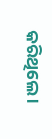କରିଥିଲେ ।